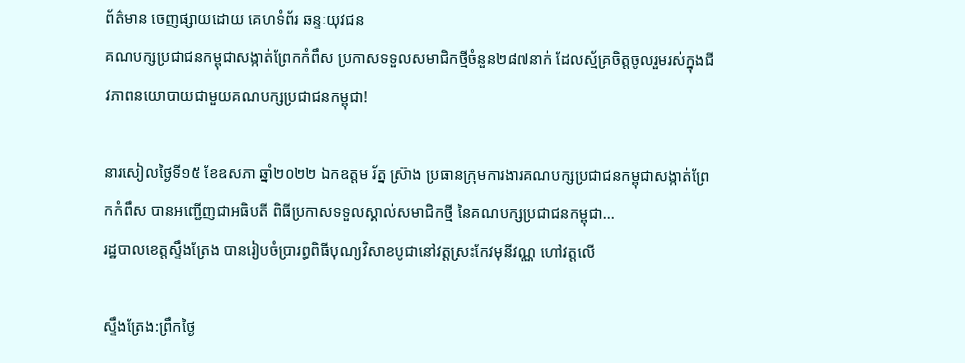ព័ត៌មាន ចេញផ្សាយដោយ គេហទំព័រ ឆន្ទៈយុវជន
គណបក្សប្រជាជនកម្ពុជាសង្កាត់ព្រែកកំពឹស ប្រកាសទទួលសមាជិកថ្មីចំនួន២៨៧នាក់ ដែលស្ម័គ្រចិត្តចូលរួមរស់ក្នុងជីវភាពនយោបាយជាមួយគណបក្សប្រជាជនកម្ពុជា!

នារសៀលថ្ងៃទី១៥ ខែឧសភា ឆ្នាំ២០២២ ឯកឧត្តម រ័ត្ន ស៊្រាង ប្រធានក្រុមការងារគណបក្សប្រជាជនកម្ពុជាសង្កាត់ព្រែកកំពឹស បានអញ្ជើញជាអធិបតី ពិធីប្រកាសទទួលស្គាល់សមាជិកថ្មី នៃគណបក្សប្រជាជនកម្ពុជា...
រដ្ឋបាលខេត្តស្ទឹងត្រែង បានរៀបចំប្រារព្ធពិធីបុណ្យវិសាខបូជានៅវត្តស្រះកែវមុនីវណ្ណ ហៅវត្តលើ

ស្ទឹងត្រែង:ព្រឹកថ្ងៃ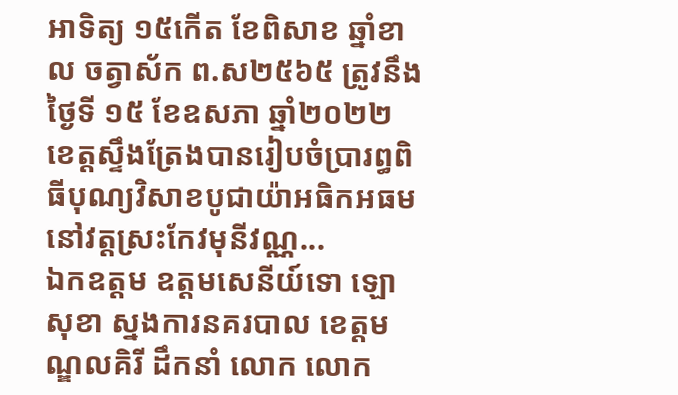អាទិត្យ ១៥កើត ខែពិសាខ ឆ្នាំខាល ចត្វាស័ក ព.ស២៥៦៥ ត្រូវនឹងថ្ងៃទី ១៥ ខែឧសភា ឆ្នាំ២០២២ ខេត្តស្ទឹងត្រែងបានរៀបចំប្រារព្ធពិធីបុណ្យវិសាខបូជាយ៉ាអធិកអធម នៅវត្តស្រះកែវមុនីវណ្ណ...
ឯកឧត្តម ឧត្តមសេនីយ៍ទោ ឡោ សុខា ស្នងការនគរបាល ខេត្តមណ្ឌលគិរី ដឹកនាំ លោក លោក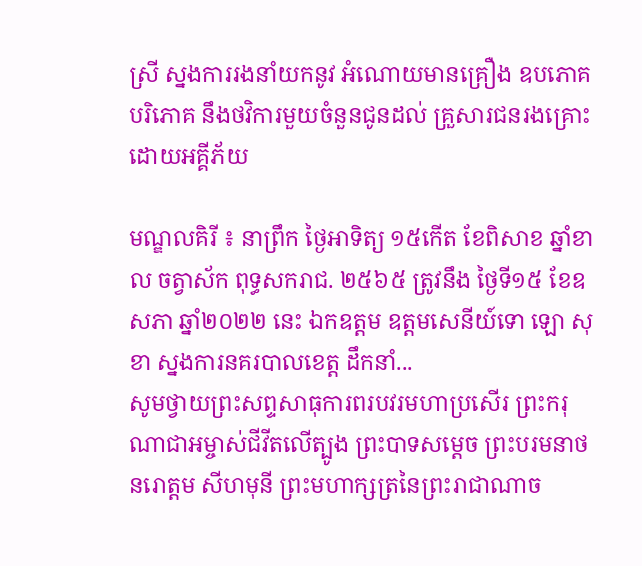ស្រី ស្នងការរងនាំយកនូវ អំណោយមានគ្រឿង ឧបភោគ បរិភោគ នឹងថវិការមួយចំនួនជូនដល់ គ្រួសារជនរងគ្រោះ ដោយអគ្គីភ័យ

មណ្ឌលគិរី ៖ នាព្រឹក ថ្ងៃអាទិត្យ ១៥កើត ខែពិសាខ ឆ្នាំខាល ចត្វាស័ក ពុទ្ធសករាជ. ២៥៦៥ ត្រូវនឹង ថ្ងៃទី១៥ ខែឧសភា ឆ្នាំ២០២២ នេះ ឯកឧត្តម ឧត្តមសេនីយ៍ទោ ឡោ សុខា ស្នងការនគរបាលខេត្ត ដឹកនាំ...
សូមថ្វាយព្រះសព្ទសាធុការពរបវរមហាប្រសើរ ព្រះករុណាជាអម្ចាស់ជីវីតលើត្បូង ព្រះបាទសម្តេច ព្រះបរមនាថ នរោត្តម សីហមុនី ព្រះមហាក្សត្រនៃព្រះរាជាណាច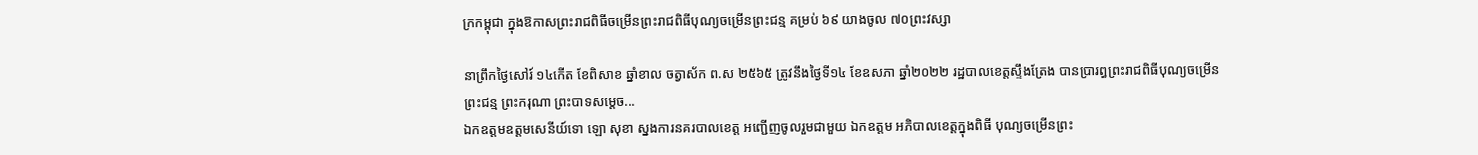ក្រកម្ពុជា ក្នុងឱកាសព្រះរាជពិធីចម្រើនព្រះរាជពិធីបុណ្យចម្រើនព្រះជន្ម គម្រប់ ៦៩ យាងចូល ៧០ព្រះវស្សា

នាព្រឹកថ្ងៃសៅរ៍ ១៤កេីត ខែពិសាខ ឆ្នាំខាល ចត្វាស័ក ព.ស ២៥៦៥ ត្រូវនឹងថ្ងៃទី១៤ ខែឧសភា ឆ្នាំ២០២២ រដ្ឋបាលខេត្តស្ទឹងត្រែង បានប្រារព្ធព្រះរាជពិធីបុណ្យចម្រើនព្រះជន្ម ព្រះករុណា ព្រះបាទសម្តេច...
ឯកឧត្តមឧត្តមសេនីយ៍ទោ ឡោ សុខា ស្នងការនគរបាលខេត្ត អញ្ជើញចូលរួមជាមួយ ឯកឧត្តម អភិបាលខេត្តក្នុងពិធី បុណ្យចម្រើនព្រះ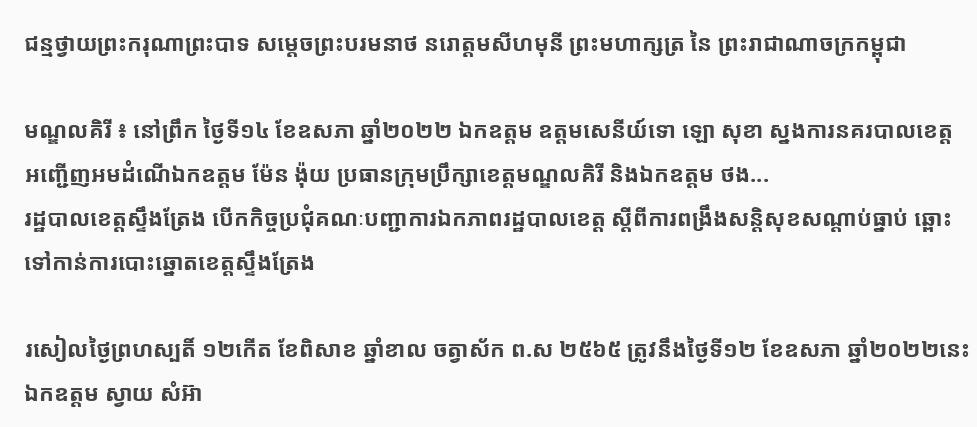ជន្មថ្វាយព្រះករុណាព្រះបាទ សម្ដេចព្រះបរមនាថ នរោត្តមសីហមុនី ព្រះមហាក្សត្រ នៃ ព្រះរាជាណាចក្រកម្ពុជា

មណ្ឌលគិរី ៖ នៅព្រឹក ថ្ងៃទី១៤ ខែឧសភា ឆ្នាំ២០២២ ឯកឧត្តម ឧត្តមសេនីយ៍ទោ ឡោ សុខា ស្នងការនគរបាលខេត្ត អញ្ជើញអមដំណើឯកឧត្តម ម៉ែន ង៉ុយ ប្រធានក្រុមប្រឹក្សាខេត្តមណ្ឌលគិរី និងឯកឧត្តម ថង...
រដ្ឋបាលខេត្តស្ទឹងត្រែង បើកកិច្ចប្រជុំគណៈបញ្ជាការឯកភាពរដ្ឋបាលខេត្ត ស្តីពីការពង្រឹងសន្តិសុខសណ្តាប់ធ្នាប់ ឆ្ពោះទៅកាន់ការបោះឆ្នោតខេត្តស្ទឹងត្រែង

រសៀលថ្ងៃព្រហស្បតិ៍ ១២កើត ខែពិសាខ ឆ្នាំខាល ចត្វាស័ក ព.ស ២៥៦៥ ត្រូវនឹងថ្ងៃទី១២ ខែឧសភា ឆ្នាំ២០២២នេះ ឯកឧត្ដម ស្វាយ សំអ៊ា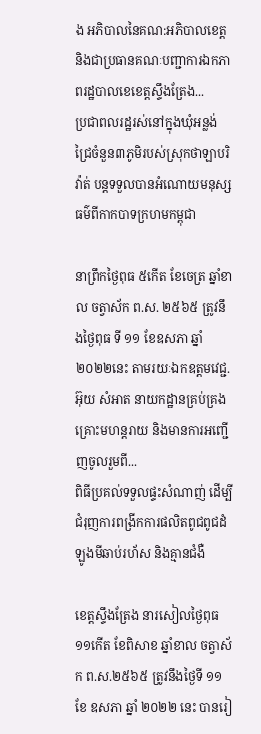ង ឣភិបាលនៃគណ:ឣភិបាលខេត្ត និងជាប្រធានគណៈបញ្ជាការឯកភាពរដ្ឋបាលខេខេត្តស្ទឹងត្រែង...
ប្រជាពលរដ្ឋរស់នៅក្នុងឃុំអន្លង់ជ្រៃចំនួន៣ភូមិរបស់ស្រុកថាឡាបរិវ៉ាត់ បន្តទទួលបានអំណោយមនុស្សធម៌ពីកាកបាទក្រហមកម្ពុជា

នាព្រឹកថ្ងៃពុធ ៥កើត ខែចេត្រ ឆ្នាំខាល ចត្វាស័ក ព.ស. ២៥៦៥ ត្រូវនឹងថ្ងៃពុធ ទី ១១ ខែឧសភា ឆ្នាំ២០២២នេះ តាមរយៈឯកឧត្តមវេជ្ជ. អ៊ុយ សំអាត នាយកដ្ឋានគ្រប់គ្រងគ្រោះមហន្តរាយ និងមានការអញ្ជើញចូលរួមពី...
ពិធីប្រគល់ទទួលផ្ទះសំណាញ់ ដើម្បីជំរុញការពង្រីកការផលិតពូជពូជដំឡូងមីឆាប់រហ័ស និងគ្មានជំងឺ

ខេត្តស្ទឹងត្រែង នារសៀលថ្ងៃពុធ ១១កើត ខែពិសាខ ឆ្នាំខាល ចត្វាស័ក ព.ស.២៥៦៥ ត្រូវនឹងថ្ងៃទី ១១ ខែ ឧសភា ឆ្នាំ ២០២២ នេះ បានរៀ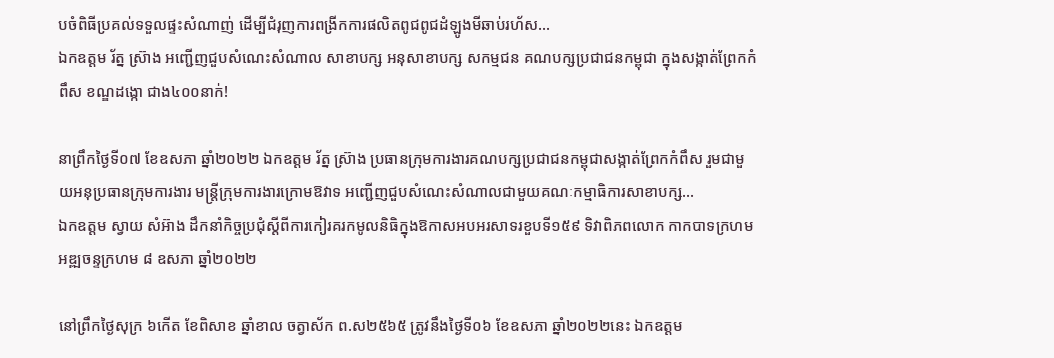បចំពិធីប្រគល់ទទួលផ្ទះសំណាញ់ ដើម្បីជំរុញការពង្រីកការផលិតពូជពូជដំឡូងមីឆាប់រហ័ស...
ឯកឧត្តម រ័ត្ន ស្រ៊ាង អញ្ជើញជួបសំណេះសំណាល សាខាបក្ស អនុសាខាបក្ស សកម្មជន គណបក្សប្រជាជនកម្ពុជា ក្នុងសង្កាត់ព្រែកកំពឹស ខណ្ឌដង្កោ ជាង៤០០នាក់!

នាព្រឹកថ្ងៃទី០៧ ខែឧសភា ឆ្នាំ២០២២ ឯកឧត្តម រ័ត្ន ស៊្រាង ប្រធានក្រុមការងារគណបក្សប្រជាជនកម្ពុជាសង្កាត់ព្រែកកំពឹស រួមជាមួយអនុប្រធានក្រុមការងារ មន្ត្រីក្រុមការងារក្រោមឱវាទ អញ្ជើញជួបសំណេះសំណាលជាមួយគណៈកម្មាធិការសាខាបក្ស...
ឯកឧត្តម ស្វាយ សំអ៊ាង ដឹកនាំកិច្ចប្រជុំស្តីពីការកៀរគរកមូលនិធិក្នុងឱកាសអបអរសាទរខួបទី១៥៩ ទិវាពិភពលោក កាកបាទក្រហម អឌ្ឍចន្ទក្រហម ៨ ឧសភា ឆ្នាំ២០២២

នៅព្រឹកថ្ងៃសុក្រ ៦កើត ខែពិសាខ ឆ្នាំខាល ចត្វាស័ក ព.ស២៥៦៥ ត្រូវនឹងថ្ងៃទី០៦ ខែឧសភា ឆ្នាំ២០២២នេះ ឯកឧត្តម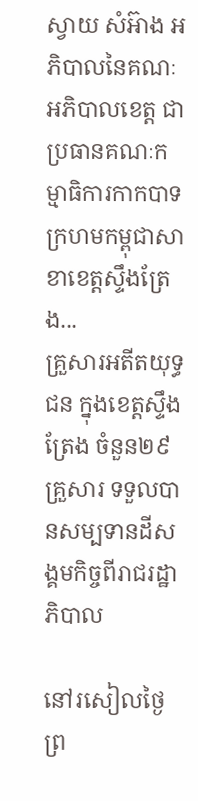ស្វាយ សំអ៊ាង អភិបាលនៃគណៈអភិបាលខេត្ត ជាប្រធានគណៈកម្មាធិការកាកបាទក្រហមកម្ពុជាសាខាខេត្តស្ទឹងត្រែង...
គ្រួសារអតីតយុទ្ធជន ក្នុងខេត្តស្ទឹងត្រែង ចំនួន២៩ គ្រួសារ ទទួលបានសម្បទានដីសង្គមកិច្ចពីរាជរដ្ឋាភិបាល

នៅរសៀលថ្ងៃព្រ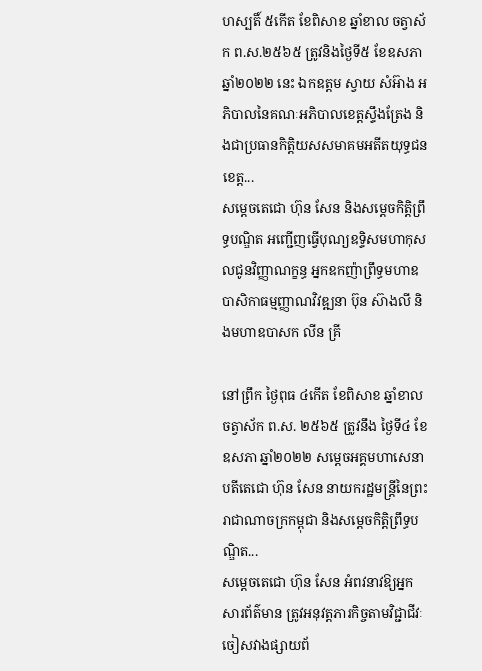ហស្បតិ៍ ៥កើត ខែពិសាខ ឆ្នាំខាល ចត្វាស័ក ព.ស.២៥៦៥ ត្រូវនិងថ្ងៃទី៥ ខែឧសភា ឆ្នាំ២០២២ នេះ ឯកឧត្តម ស្វាយ សំអ៊ាង អភិបាលនៃគណៈអភិបាលខេត្តស្ទឹងត្រែង និងជាប្រធានកិត្តិយសសមាគមអតីតយុទ្ធជនខេត្ត...
សម្តេចតេជោ ហ៊ុន សែន និងសម្តេចកិត្តិព្រឹទ្ធបណ្ឌិត អញ្ជើញធ្វើបុណ្យឧទ្ទិសមហាកុសលជូនវិញ្ញាណក្ខន្ធ អ្នកឧកញ៉ាព្រឹទ្ធមហាឧបាសិកាធម្មញ្ញាណវិវឌ្ឍនា ប៊ុន ស៊ាងលី និងមហាឧបាសក លីន គ្រី

នៅព្រឹក ថ្ងៃពុធ ៤កើត ខែពិសាខ ឆ្នាំខាល ចត្វាស័ក ព.ស. ២៥៦៥ ត្រូវនឹង ថ្ងៃទី៤ ខែឧសភា ឆ្នាំ២០២២ សម្តេចអគ្គមហាសេនាបតីតេជោ ហ៊ុន សែន នាយករដ្ឋមន្ត្រីនៃព្រះរាជាណាចក្រកម្ពុជា និងសម្តេចកិត្តិព្រឹទ្ធបណ្ឌិត...
សម្តេចតេជោ ហ៊ុន សែន អំពវនាវឱ្យអ្នកសារព័ត៌មាន ត្រូវអនុវត្តភារកិច្ចតាមវិជ្ជាជីវៈ ចៀសវាងផ្សាយព័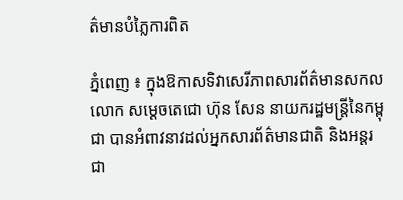ត៌មានបំភ្លៃការពិត

ភ្នំពេញ ៖ ក្នុងឱកាសទិវាសេរីភាពសារព័ត៌មានសកលលោក សម្ដេចតេជោ ហ៊ុន សែន នាយករដ្ឋមន្ដ្រីនៃកម្ពុជា បានអំពាវនាវដល់អ្នកសារព័ត៌មានជាតិ និងអន្ដរជា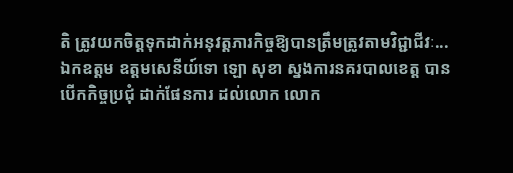តិ ត្រូវយកចិត្តទុកដាក់អនុវត្តភារកិច្ចឱ្យបានត្រឹមត្រូវតាមវិជ្ជាជីវៈ...
ឯកឧត្តម ឧត្តមសេនីយ៍ទោ ឡោ សុខា ស្នងការនគរបាលខេត្ត បានបើកកិច្ចប្រជុំ ដាក់ផែនការ ដល់លោក លោក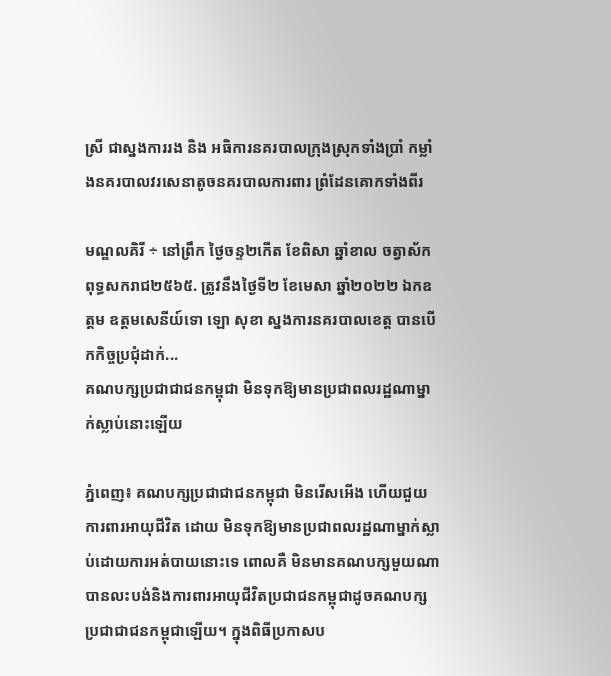ស្រី ជាស្នងការរង និង ឣធិការនគរបាលក្រុងស្រុកទាំងប្រាំ កម្លាំងនគរបាលវរសេនាតូចនគរបាលការពារ ព្រំដែនគោកទាំងពីរ

មណ្ឌលគិរី ÷ នៅព្រឹក ថ្ងៃចន្ទ២កើត ខែពិសា ឆ្នាំខាល ចត្វាស័ក ពុទ្ធសករាជ២៥៦៥. ត្រូវនឹងថ្ងៃទី២ ខែមេសា ឆ្នាំ២០២២ ឯកឧត្តម ឧត្តមសេនីយ៍ទោ ឡោ សុខា ស្នងការនគរបាលខេត្ត បានបើកកិច្ចប្រជុំដាក់...
គណបក្សប្រជាជាជនកម្ពុជា មិនទុកឱ្យមានប្រជាពលរដ្ឋណាម្នាក់ស្លាប់នោះឡើយ

ភ្នំពេញ៖ គណបក្សប្រជាជាជនកម្ពុជា មិនរើសអើង ហើយជួយការពារអាយុជីវិត ដោយ មិនទុកឱ្យមានប្រជាពលរដ្ឋណាម្នាក់ស្លាប់ដោយការអត់បាយនោះទេ ពោលគឺ មិនមានគណបក្សមួយណា បានលះបង់និងការពារអាយុជីវិតប្រជាជនកម្ពុជាដូចគណបក្សប្រជាជាជនកម្ពុជាឡើយ។ ក្នុងពិធីប្រកាសប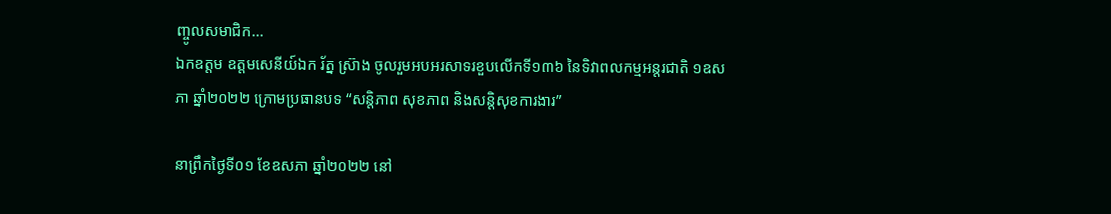ញ្ចូលសមាជិក...
ឯកឧត្តម ឧត្តមសេនីយ៍ឯក រ័ត្ន ស៊្រាង ចូលរួមអបអរសាទរខួបលើកទី១៣៦ នៃទិវាពលកម្មអន្តរជាតិ ១ឧសភា ឆ្នាំ២០២២ ក្រោមប្រធានបទ “សន្តិភាព សុខភាព និងសន្តិសុខការងារ”

នាព្រឹកថ្ងៃទី០១ ខែឧសភា ឆ្នាំ២០២២ នៅ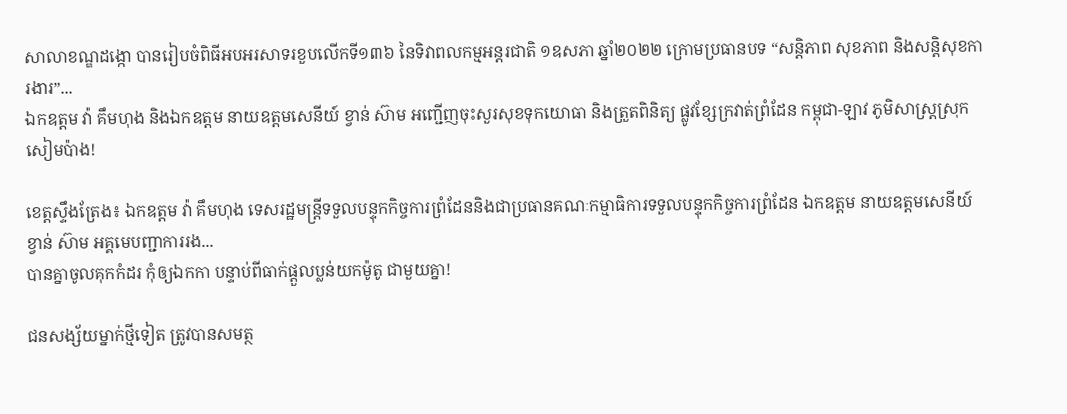សាលាខណ្ឌដង្កោ បានរៀបចំពិធីអបអរសាទរខួបលើកទី១៣៦ នៃទិវាពលកម្មអន្តរជាតិ ១ឧសភា ឆ្នាំ២០២២ ក្រោមប្រធានបទ “សន្តិភាព សុខភាព និងសន្តិសុខការងារ”...
ឯកឧត្តម វ៉ា គឹមហុង និងឯកឧត្តម នាយឧត្តមសេនីយ៍ ខ្វាន់ ស៊ាម អញ្ជើញចុះសួរសុខទុកយោធា និងត្រួតពិនិត្យ ផ្លូវខ្សែក្រវាត់ព្រំដែន កម្ពុជា-ឡាវ ភូមិសាស្រ្តស្រុកសៀមប៉ាង!

ខេត្តស្ទឹងត្រែង៖ ឯកឧត្តម វ៉ា គឹមហុង ទេសរដ្ឋមន្ត្រីទទួលបន្ទុកកិច្ចការព្រំដែននិងជាប្រធានគណៈកម្មាធិការទទួលបន្ទុកកិច្ចការព្រំដែន ឯកឧត្តម នាយឧត្តមសេនីយ៍ ខ្វាន់ ស៊ាម អគ្គមេបញ្ជាការរង...
បានគ្នាចូលគុកកំដរ កុំឲ្យឯកកា បន្ទាប់ពីធាក់ផ្តួលប្លន់យកម៉ូតូ ជាមួយគ្នា!

ជនសង្ស័យម្នាក់ថ្មីទៀត ត្រូវបានសមត្ថ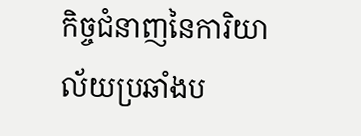កិច្ចជំនាញនៃការិយាល័យប្រឆាំងប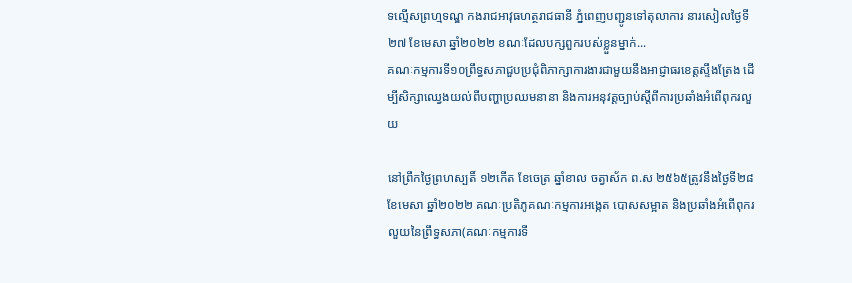ទល្មើសព្រហ្មទណ្ឌ កងរាជអាវុធហត្ថរាជធានី ភ្នំពេញបញ្ជូនទៅតុលាការ នារសៀលថ្ងៃទី២៧ ខែមេសា ឆ្នាំ២០២២ ខណៈដែលបក្សពួករបស់ខ្លួនម្នាក់...
គណៈកម្មការទី១០ព្រឹទ្ធសភាជួបប្រជុំពិភាក្សាការងារជាមួយនឹងអាជ្ញាធរខេត្តស្ទឹងត្រែង ដើម្បីសិក្សាឈ្វេងយល់ពីបញ្ហាប្រឈមនានា និងការអនុវត្តច្បាប់ស្តីពីការប្រឆាំងអំពើពុករលួយ

នៅព្រឹកថ្ងៃព្រហស្បតិ៍ ១២កើត ខែចេត្រ ឆ្នាំខាល ចត្វាស័ក ព.ស ២៥៦៥ត្រូវនឹងថ្ងៃទី២៨ ខែមេសា ឆ្នាំ២០២២ គណៈប្រតិភូគណៈកម្មការអង្កេត បោសសម្អាត និងប្រឆាំងអំពើពុករលួយនៃព្រឹទ្ធសភា(គណៈកម្មការទី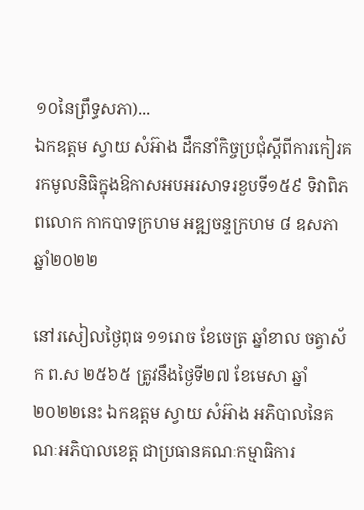១០នៃព្រឹទ្ធសភា)...
ឯកឧត្តម ស្វាយ សំអ៊ាង ដឹកនាំកិច្ចប្រជុំស្តីពីការកៀរគរកមូលនិធិក្នុងឱកាសអបអរសាទរខួបទី១៥៩ ទិវាពិភពលោក កាកបាទក្រហម អឌ្ឍចន្ទក្រហម ៨ ឧសភា ឆ្នាំ២០២២

នៅរសៀលថ្ងៃពុធ ១១រោច ខែចេត្រ ឆ្នាំខាល ចត្វាស័ក ព.ស ២៥៦៥ ត្រូវនឹងថ្ងៃទី២៧ ខែមេសា ឆ្នាំ២០២២នេះ ឯកឧត្តម ស្វាយ សំអ៊ាង អភិបាលនៃគណៈអភិបាលខេត្ត ជាប្រធានគណៈកម្មាធិការ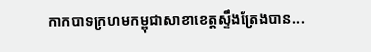កាកបាទក្រហមកម្ពុជាសាខាខេត្តស្ទឹងត្រែងបាន...